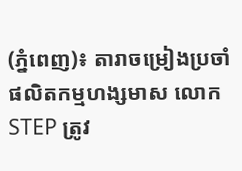(ភ្នំពេញ)៖ តារាចម្រៀងប្រចាំផលិតកម្មហង្សមាស លោក STEP ត្រូវ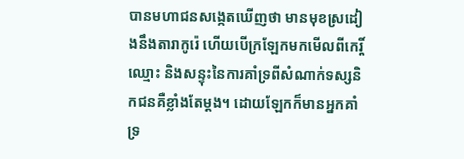បានមហាជនសង្កេតឃើញថា មានមុខស្រដៀងនឹងតារាកូរ៉េ ហើយបើក្រឡែកមកមើលពីកេរ្តិ៍ឈ្មោះ និងសន្ទុះនៃការគាំទ្រពីសំណាក់ទស្សនិកជនគឺខ្លាំងតែម្តង។ ដោយឡែកក៏មានអ្នកគាំទ្រ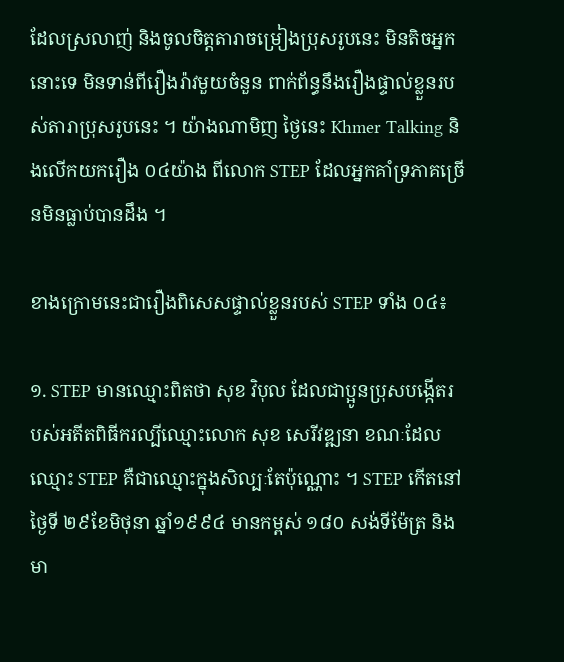ដែលស្រលាញ់ និងចូលចិត្តតារាចម្រៀងប្រុសរូបនេះ មិនតិចអ្នកនោះទេ មិនទាន់ពីរឿងរ៉ាវមួយចំនួន ពាក់ព័ន្ធនឹងរឿងផ្ទាល់ខ្លួនរបស់តារាប្រុសរូបនេះ ។ យ៉ាងណាមិញ ថ្ងៃនេះ Khmer Talking និងលើកយករឿង ០៤យ៉ាង ពីលោក STEP ដែលអ្នកគាំទ្រភាគច្រើនមិនធ្លាប់បានដឹង ។

ខាងក្រោមនេះជារឿងពិសេសផ្ទាល់ខ្លួនរបស់ STEP ទាំង ០៤៖

១. STEP មានឈ្មោះពិតថា សុខ វិបុល ដែលជាប្អូនប្រុសបង្កើតរបស់អតីតពិធីករល្បីឈ្មោះលោក សុខ សេរីវឌ្ឍនា ខណៈដែលឈ្មោះ STEP គឺជាឈ្មោះក្នុងសិល្បៈតែប៉ុណ្ណោះ ។ STEP កើតនៅថ្ងៃទី ២៩ខែមិថុនា ឆ្នាំ១៩៩៤ មានកម្ពស់ ១៨០ សង់ទីម៉ែត្រ និងមា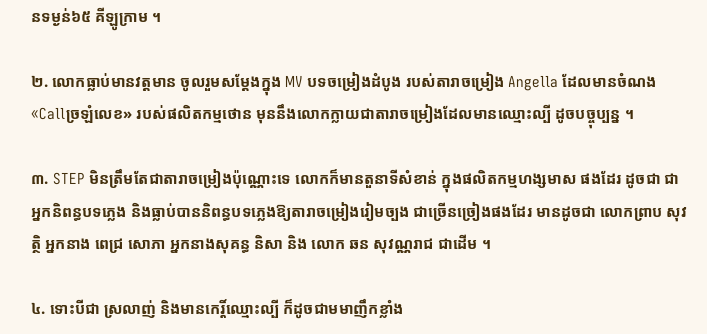នទម្ងន់៦៥ គីឡូក្រាម ។

២. លោកធ្លាប់មានវត្តមាន ចូលរួមសម្ដែងក្នុង MV បទចម្រៀងដំបូង របស់តារាចម្រៀង Angella ដែលមានចំណង «Callច្រឡំលេខ» របស់ផលិតកម្មថោន មុននឹងលោកក្លាយជាតារាចម្រៀងដែលមានឈ្មោះល្បី ដូចបច្ចុប្បន្ន ។

៣. STEP មិនត្រឹមតែជាតារាចម្រៀងប៉ុណ្ណោះទេ លោកក៏មានតួនាទីសំខាន់ ក្នុងផលិតកម្មហង្សមាស ផងដែរ ដូចជា ជាអ្នកនិពន្ធបទភ្លេង និងធ្លាប់បាននិពន្ធបទភ្លេងឱ្យតារាចម្រៀងរៀមច្បង ជាច្រើនច្រៀងផងដែរ មានដូចជា លោកព្រាប សុវត្ថិ អ្នកនាង ពេជ្រ សោភា អ្នកនាងសុគន្ធ និសា និង លោក ឆន សុវណ្ណរាជ ជាដើម ។

៤. ទោះបីជា ស្រលាញ់ និងមានកេរ្តិ៍ឈ្មោះល្បី ក៏ដូចជាមមាញឹកខ្លាំង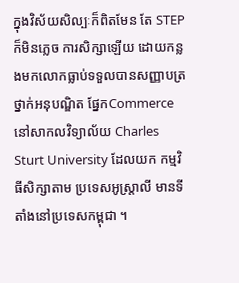ក្នុងវិស័យសិល្បៈក៏ពិតមែន តែ STEP ក៏មិនភ្លេច ការសិក្សាឡើយ ដោយកន្លងមកលោកធ្លាប់ទទួលបានសញ្ញាបត្រ ថ្នាក់អនុបណ្ឌិត ផ្នែកCommerce នៅសាកលវិទ្យាល័យ Charles Sturt University ដែលយក កម្មវិធីសិក្សាតាម ប្រទេសអូស្ត្រាលី មានទីតាំងនៅប្រទេសកម្ពុជា ។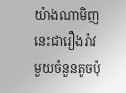យ៉ាងណាមិញ នេះជារឿងរ៉ាវមួយចំនួនតូចប៉ុ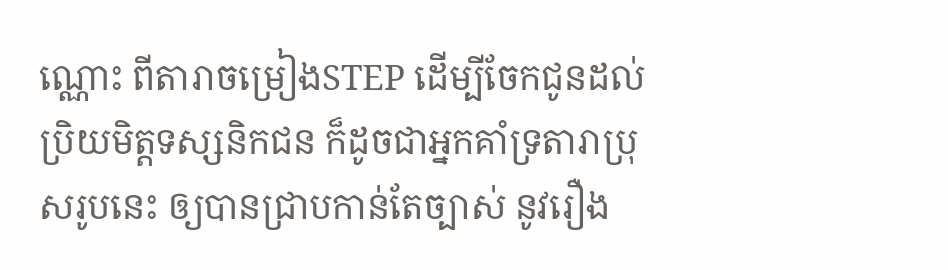ណ្ណោះ ពីតារាចម្រៀងSTEP ដើម្បីចែកជូនដល់ប្រិយមិត្តទស្សនិកជន ក៏ដូចជាអ្នកគាំទ្រតារាប្រុសរូបនេះ ឲ្យបានជ្រាបកាន់តែច្បាស់ នូវរឿង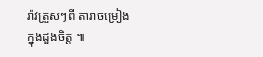រ៉ាវត្រួសៗពី តារាចម្រៀងក្នុងដួងចិត្ត ៕